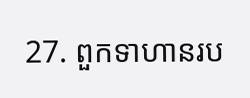27. ពួកទាហានរប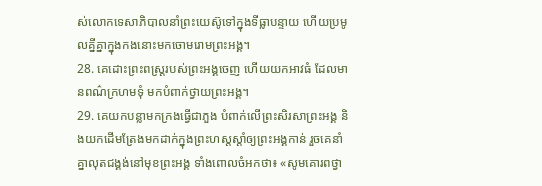ស់លោកទេសាភិបាលនាំព្រះយេស៊ូទៅក្នុងទីធ្លាបន្ទាយ ហើយប្រមូលគ្នីគ្នាក្នុងកងនោះមកចោមរោមព្រះអង្គ។
28. គេដោះព្រះពស្ដ្ររបស់ព្រះអង្គចេញ ហើយយកអាវធំ ដែលមានពណ៌ក្រហមទុំ មកបំពាក់ថ្វាយព្រះអង្គ។
29. គេយកបន្លាមកក្រងធ្វើជាភួង បំពាក់លើព្រះសិរសាព្រះអង្គ និងយកដើមត្រែងមកដាក់ក្នុងព្រះហស្ដស្ដាំឲ្យព្រះអង្គកាន់ រួចគេនាំគ្នាលុតជង្គង់នៅមុខព្រះអង្គ ទាំងពោលចំអកថា៖ «សូមគោរពថ្វា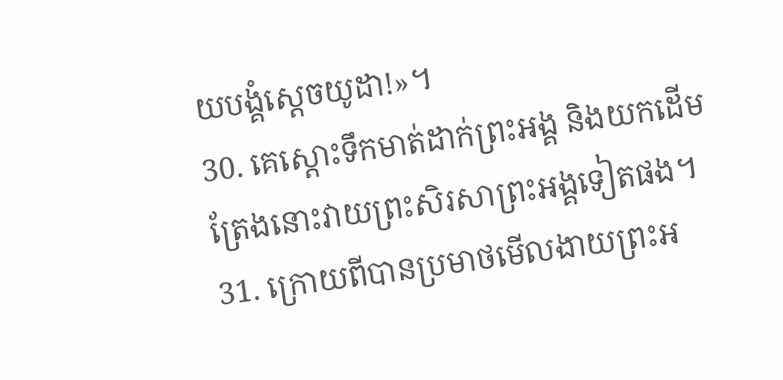យបង្គំស្ដេចយូដា!»។
30. គេស្ដោះទឹកមាត់ដាក់ព្រះអង្គ និងយកដើមត្រែងនោះវាយព្រះសិរសាព្រះអង្គទៀតផង។
31. ក្រោយពីបានប្រមាថមើលងាយព្រះអ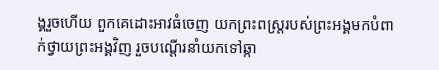ង្គរួចហើយ ពួកគេដោះអាវធំចេញ យកព្រះពស្ដ្ររបស់ព្រះអង្គមកបំពាក់ថ្វាយព្រះអង្គវិញ រួចបណ្ដើរនាំយកទៅឆ្កា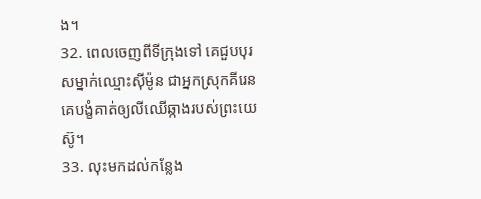ង។
32. ពេលចេញពីទីក្រុងទៅ គេជួបបុរសម្នាក់ឈ្មោះស៊ីម៉ូន ជាអ្នកស្រុកគីរេន គេបង្ខំគាត់ឲ្យលីឈើឆ្កាងរបស់ព្រះយេស៊ូ។
33. លុះមកដល់កន្លែង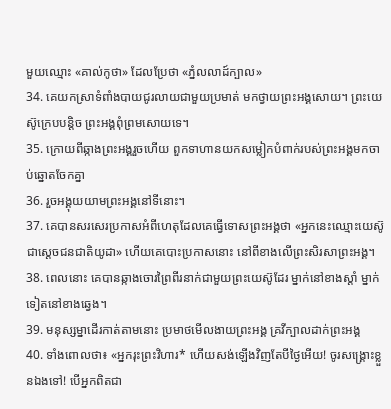មួយឈ្មោះ «គាល់កូថា» ដែលប្រែថា «ភ្នំលលាដ៍ក្បាល»
34. គេយកស្រាទំពាំងបាយជូរលាយជាមួយប្រមាត់ មកថ្វាយព្រះអង្គសោយ។ ព្រះយេស៊ូក្រេបបន្ដិច ព្រះអង្គពុំព្រមសោយទេ។
35. ក្រោយពីឆ្កាងព្រះអង្គរួចហើយ ពួកទាហានយកសម្លៀកបំពាក់របស់ព្រះអង្គមកចាប់ឆ្នោតចែកគ្នា
36. រួចអង្គុយយាមព្រះអង្គនៅទីនោះ។
37. គេបានសរសេរប្រកាសអំពីហេតុដែលគេធ្វើទោសព្រះអង្គថា «អ្នកនេះឈ្មោះយេស៊ូ ជាស្ដេចជនជាតិយូដា» ហើយគេបោះប្រកាសនោះ នៅពីខាងលើព្រះសិរសាព្រះអង្គ។
38. ពេលនោះ គេបានឆ្កាងចោរព្រៃពីរនាក់ជាមួយព្រះយេស៊ូដែរ ម្នាក់នៅខាងស្ដាំ ម្នាក់ទៀតនៅខាងឆ្វេង។
39. មនុស្សម្នាដើរកាត់តាមនោះ ប្រមាថមើលងាយព្រះអង្គ គ្រវីក្បាលដាក់ព្រះអង្គ
40. ទាំងពោលថា៖ «អ្នករុះព្រះវិហារ* ហើយសង់ឡើងវិញតែបីថ្ងៃអើយ! ចូរសង្គ្រោះខ្លួនឯងទៅ! បើអ្នកពិតជា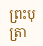ព្រះបុត្រា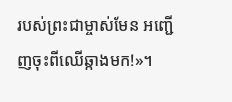របស់ព្រះជាម្ចាស់មែន អញ្ជើញចុះពីឈើឆ្កាងមក!»។